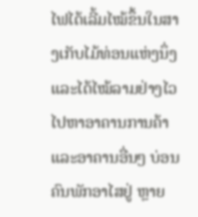ໄຟໄດ້ເລີ້ມໄໝ້ຂຶ້ນໃນສາງເກັບໄມ້ທ່ອນແຫ່ງນຶ່ງ ແລະໄດ້ໄໝ້ລາມຢ່າງໄວ ໄປຫາອາຄານການຄ້າ ແລະອາຄານອື່ນໆ ບ່ອນຄົນພັກອາໄສຢູ່ ຫຼາຍ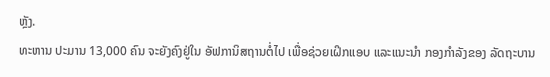ຫຼັງ.
ທະຫານ ປະມານ 13,000 ຄົນ ຈະຍັງຄົງຢູ່ໃນ ອັຟການິສຖານຕໍ່ໄປ ເພື່ອຊ່ວຍເຝິກແອບ ແລະແນະນຳ ກອງກຳລັງຂອງ ລັດຖະບານ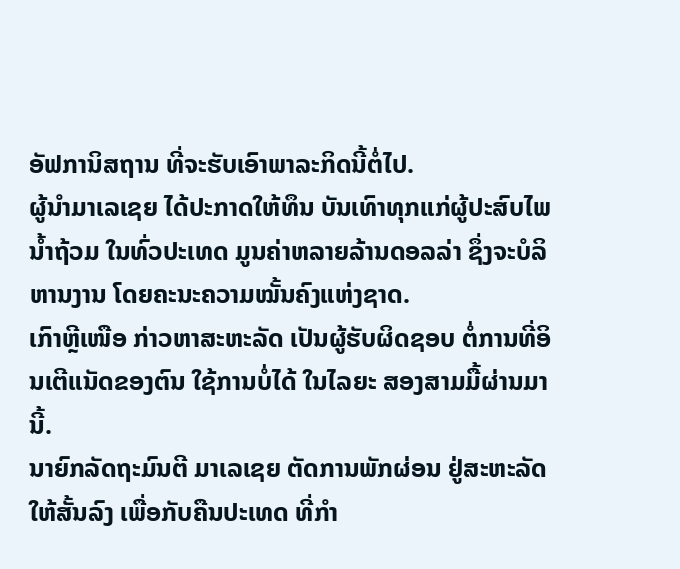ອັຟການິສຖານ ທີ່ຈະຮັບເອົາພາລະກິດນີ້ຕໍ່ໄປ.
ຜູ້ນຳມາເລເຊຍ ໄດ້ປະກາດໃຫ້ທຶນ ບັນເທົາທຸກແກ່ຜູ້ປະສົບໄພນ້ຳຖ້ວມ ໃນທົ່ວປະເທດ ມູນຄ່າຫລາຍລ້ານດອລລ່າ ຊຶ່ງຈະບໍລິຫານງານ ໂດຍຄະນະຄວາມໝັ້ນຄົງແຫ່ງຊາດ.
ເກົາຫຼີເໜືອ ກ່າວຫາສະຫະລັດ ເປັນຜູ້ຮັບຜິດຊອບ ຕໍ່ການທີ່ອິນເຕີແນັດຂອງຕົນ ໃຊ້ການບໍ່ໄດ້ ໃນໄລຍະ ສອງສາມມື້ຜ່ານມານີ້.
ນາຍົກລັດຖະມົນຕີ ມາເລເຊຍ ຕັດການພັກຜ່ອນ ຢູ່ສະຫະລັດ ໃຫ້ສັ້ນລົງ ເພື່ອກັບຄືນປະເທດ ທີ່ກຳ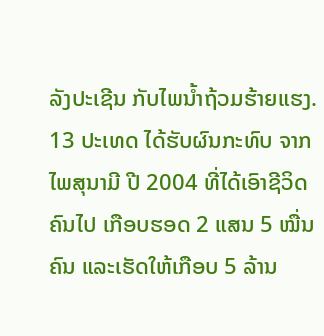ລັງປະເຊີນ ກັບໄພນ້ຳຖ້ວມຮ້າຍແຮງ.
13 ປະເທດ ໄດ້ຮັບຜົນກະທົບ ຈາກໄພສຸນາມີ ປີ 2004 ທີ່ໄດ້ເອົາຊີວິດຄົນໄປ ເກືອບຮອດ 2 ແສນ 5 ໝື່ນຄົນ ແລະເຮັດໃຫ້ເກືອບ 5 ລ້ານ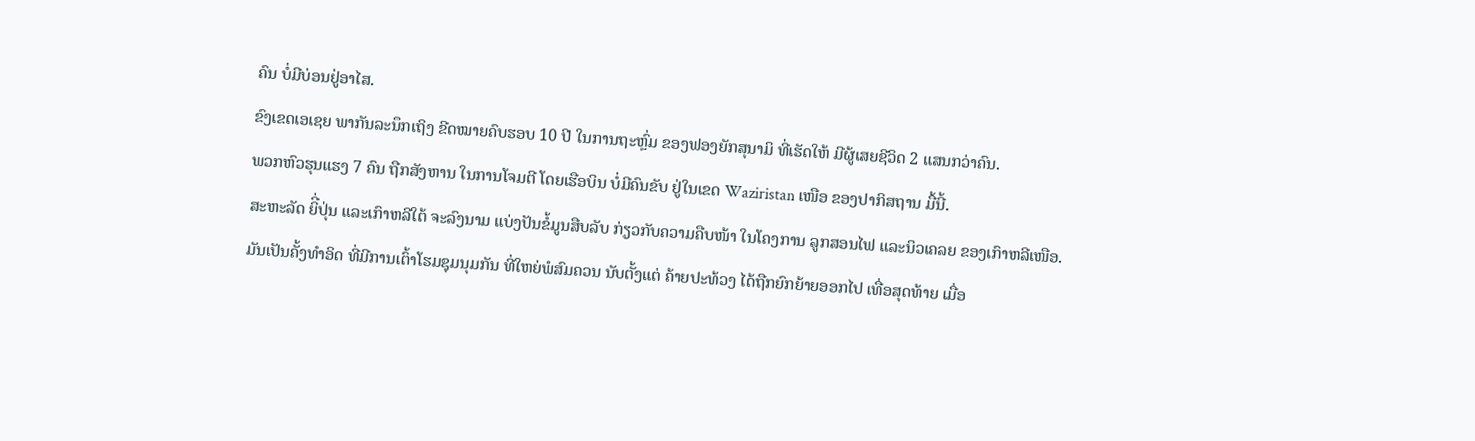ຄົນ ບໍ່ມີບ່ອນຢູ່ອາໄສ.
ຂົງເຂດເອເຊຍ ພາກັນລະນຶກເຖິງ ຂີດໝາຍຄົບຮອບ 10 ປີ ໃນການຖະຫຼົ່ມ ຂອງຟອງຍັກສຸນາມິ ທີ່ເຮັດໃຫ້ ມີຜູ້ເສຍຊີວິດ 2 ແສນກວ່າຄົນ.
ພວກຫົວຮຸນແຮງ 7 ຄົນ ຖືກສັງຫານ ໃນການໂຈມຕີ ໂດຍເຮືອບິນ ບໍ່ມີຄົນຂັບ ຢູ່ໃນເຂດ Waziristan ເໜືອ ຂອງປາກິສຖານ ມື້ນີ້.
ສະຫະລັດ ຍິີ່ປຸ່ນ ແລະເກົາຫລີໃຕ້ ຈະລົງນາມ ແບ່ງປັນຂໍ້ມູນສືບລັບ ກ່ຽວກັບຄວາມຄືບໜ້າ ໃນໂຄງການ ລູກສອນໄຟ ແລະນິວເຄລຍ ຂອງເກົາຫລີເໜືອ.
ມັນເປັນຄັ້ງທຳອິດ ທີ່ມີການເຕົ້າໂຮມຊຸມນຸມກັນ ທີ່ໃຫຍ່ພໍສົມຄວນ ນັບຕັ້ງແຕ່ ຄ້າຍປະທ້ວງ ໄດ້ຖືກຍົກຍ້າຍອອກໄປ ເທື່ອສຸດທ້າຍ ເມື່ອ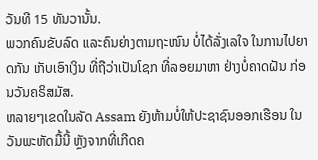ວັນທີ 15 ທັນວານັ້ນ.
ພວກຄົນຂັບລົດ ແລະຄົນຍ່າງຕາມຖະໜົນ ບໍ່ໄດ້ລັ່ງເລໃຈ ໃນການໄປຍາດກັນ ເກັບເອົາເງິນ ທີ່ຖືວ່າເປັນໂຊກ ທີ່ລອຍມາຫາ ຢ່າງບໍ່ຄາດຝັນ ກ່ອນວັນຄຣິສມັສ.
ຫລາຍໆເຂດໃນລັດ Assam ຍັງຫ້າມບໍ່ໃຫ້ປະຊາຊົນອອກເຮືອນ ໃນວັນພະຫັດມື້ນີ້ ຫຼັງຈາກທີ່ເກີດຄ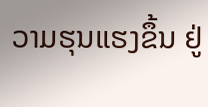ວາມຮຸນແຮງຂຶ້ນ ຢູ່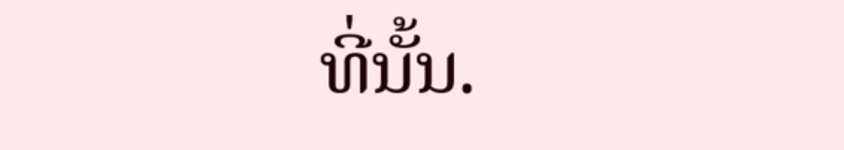ທີ່ນັ້ນ.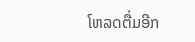ໂຫລດຕື່ມອີກ